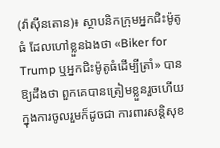(វ៉ាស៊ីនតោន)៖ ស្ថាបនិកក្រុមអ្នកជិះម៉ូតូធំ ដែលហៅខ្លួនឯងថា «Biker for Trump ឬអ្នកជិះម៉ូតូធំដើម្បីត្រាំ» បានឱ្យដឹងថា ពួកគេបានត្រៀមខ្លួនរួចហើយ ក្នុងការចូលរួមក៏ដូចជា ការពារសន្តិសុខ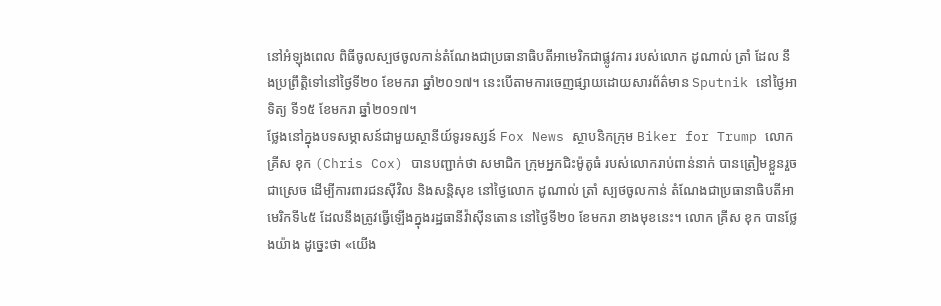នៅអំឡុងពេល ពិធីចូលស្បថចូលកាន់តំណែងជាប្រធានាធិបតីអាមេរិកជាផ្លូវការ របស់លោក ដូណាល់ ត្រាំ ដែល នឹងប្រព្រឹត្តិទៅនៅថ្ងៃទី២០ ខែមករា ឆ្នាំ២០១៧។ នេះបើតាមការចេញផ្សាយដោយសារព័ត៌មាន Sputnik នៅថ្ងៃអាទិត្យ ទី១៥ ខែមករា ឆ្នាំ២០១៧។
ថ្លែងនៅក្នុងបទសម្ភាសន៍ជាមួយស្ថានីយ៍ទូរទស្សន៍ Fox News ស្ថាបនិកក្រុម Biker for Trump លោក គ្រីស ខុក (Chris Cox) បានបញ្ជាក់ថា សមាជិក ក្រុមអ្នកជិះម៉ូតូធំ របស់លោករាប់ពាន់នាក់ បានត្រៀមខ្លួនរួចជាស្រេច ដើម្បីការពារជនស៊ីវិល និងសន្តិសុខ នៅថ្ងៃលោក ដូណាល់ ត្រាំ ស្បថចូលកាន់ តំណែងជាប្រធានាធិបតីអាមេរិកទី៤៥ ដែលនឹងត្រូវធ្វើឡើងក្នុងរដ្ឋធានីវ៉ាស៊ីនតោន នៅថ្ងៃទី២០ ខែមករា ខាងមុខនេះ។ លោក គ្រីស ខុក បានថ្លែងយ៉ាង ដូច្នេះថា «យើង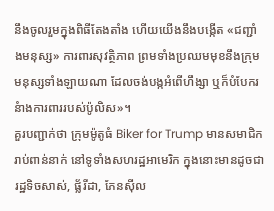នឹងចូលរួមក្នុងពិធីតែងតាំង ហើយយើងនឹងបង្កើត «ជញ្ជាំងមនុស្ស» ការពារសុវត្ថិភាព ព្រមទាំងប្រឈមមុខនឹងក្រុមមនុស្សទាំងឡាយណា ដែលចង់បង្កអំពើហឹង្សា ឬក៏បំបែករនំាងការពាររបស់ប៉ូលិស»។
គួរបញ្ជាក់ថា ក្រុមម៉ូតូធំ Biker for Trump មានសមាជិករាប់ពាន់នាក់ នៅទូទាំងសហរដ្ឋអាមេរិក ក្នុងនោះមានដូចជារដ្ឋទិចសាស់, ផ្ល័រីដា, ភែនស៊ីល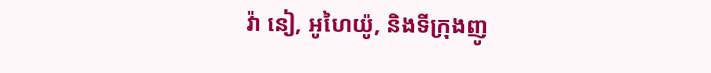វ៉ា នៀ, អូហៃយ៉ូ, និងទីក្រុងញូ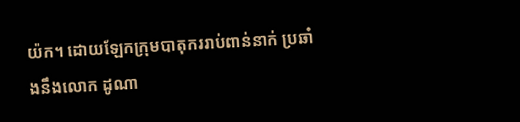យ៉ក។ ដោយឡែកក្រុមបាតុកររាប់ពាន់នាក់ ប្រឆាំងនឹងលោក ដូណា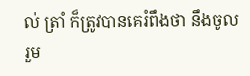ល់ ត្រាំ ក៏ត្រូវបានគេរំពឹងថា នឹងចូលរួម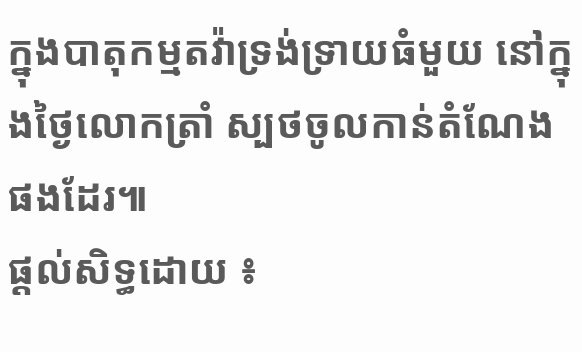ក្នុងបាតុកម្មតវ៉ាទ្រង់ទ្រាយធំមួយ នៅក្នុងថ្ងៃលោកត្រាំ ស្បថចូលកាន់តំណែងផងដែរ៕
ផ្តល់សិទ្ធដោយ ៖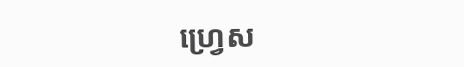ហ្វ្រេស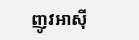ញូវអាស៊ី